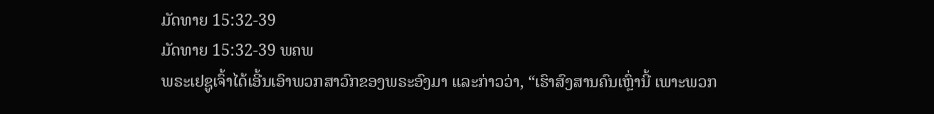ມັດທາຍ 15:32-39
ມັດທາຍ 15:32-39 ພຄພ
ພຣະເຢຊູເຈົ້າໄດ້ເອີ້ນເອົາພວກສາວົກຂອງພຣະອົງມາ ແລະກ່າວວ່າ, “ເຮົາສົງສານຄົນເຫຼົ່ານີ້ ເພາະພວກ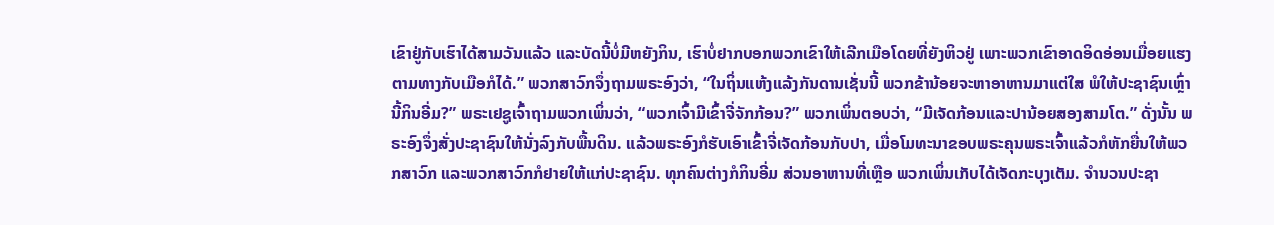ເຂົາຢູ່ກັບເຮົາໄດ້ສາມວັນແລ້ວ ແລະບັດນີ້ບໍ່ມີຫຍັງກິນ, ເຮົາບໍ່ຢາກບອກພວກເຂົາໃຫ້ເລີກເມືອໂດຍທີ່ຍັງຫິວຢູ່ ເພາະພວກເຂົາອາດອິດອ່ອນເມື່ອຍແຮງຕາມທາງກັບເມືອກໍໄດ້.” ພວກສາວົກຈຶ່ງຖາມພຣະອົງວ່າ, “ໃນຖິ່ນແຫ້ງແລ້ງກັນດານເຊັ່ນນີ້ ພວກຂ້ານ້ອຍຈະຫາອາຫານມາແຕ່ໃສ ພໍໃຫ້ປະຊາຊົນເຫຼົ່ານີ້ກິນອີ່ມ?” ພຣະເຢຊູເຈົ້າຖາມພວກເພິ່ນວ່າ, “ພວກເຈົ້າມີເຂົ້າຈີ່ຈັກກ້ອນ?” ພວກເພິ່ນຕອບວ່າ, “ມີເຈັດກ້ອນແລະປານ້ອຍສອງສາມໂຕ.” ດັ່ງນັ້ນ ພຣະອົງຈຶ່ງສັ່ງປະຊາຊົນໃຫ້ນັ່ງລົງກັບພື້ນດິນ. ແລ້ວພຣະອົງກໍຮັບເອົາເຂົ້າຈີ່ເຈັດກ້ອນກັບປາ, ເມື່ອໂມທະນາຂອບພຣະຄຸນພຣະເຈົ້າແລ້ວກໍຫັກຍື່ນໃຫ້ພວກສາວົກ ແລະພວກສາວົກກໍຢາຍໃຫ້ແກ່ປະຊາຊົນ. ທຸກຄົນຕ່າງກໍກິນອີ່ມ ສ່ວນອາຫານທີ່ເຫຼືອ ພວກເພິ່ນເກັບໄດ້ເຈັດກະບຸງເຕັມ. ຈຳນວນປະຊາ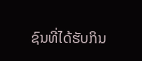ຊົນທີ່ໄດ້ຮັບກິນ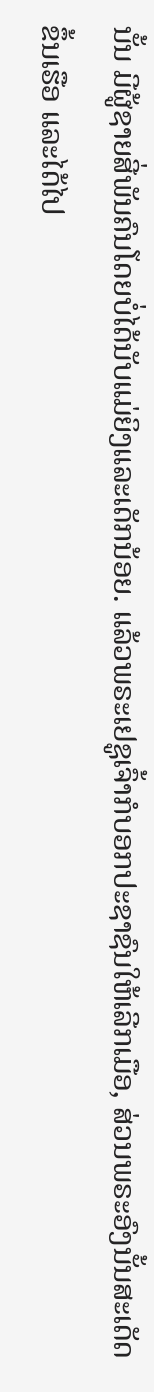ນັ້ນ ມີຜູ້ຊາຍສີ່ພັນຄົນໂດຍບໍ່ໄດ້ນັບແມ່ຍິງແລະເດັກນ້ອຍ. ແລ້ວພຣະເຢຊູເຈົ້າກໍບອກປະຊາຊົນໃຫ້ເລີກເມືອ, ສ່ວນພຣະອົງນັ້ນສະເດັດຂຶ້ນເຮືອ ແລະໄດ້ໄປ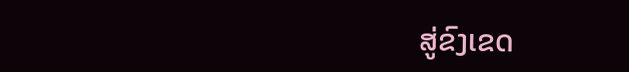ສູ່ຂົງເຂດ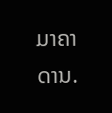ມາຄາດານ.